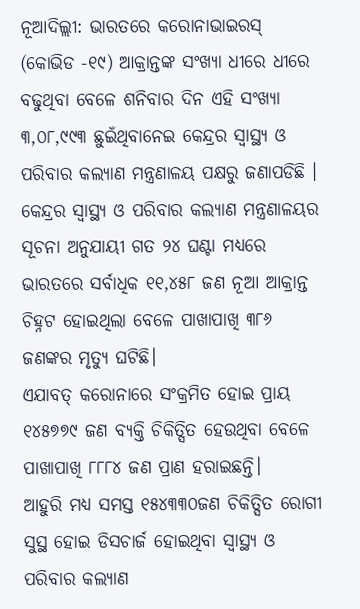ନୂଆଦିଲ୍ଲୀ: ଭାରତରେ କରୋନାଭାଇରସ୍ (କୋଭିଡ -୧୯) ଆକ୍ରାନ୍ତଙ୍କ ସଂଖ୍ୟା ଧୀରେ ଧୀରେ ବଢୁଥିବା ବେଳେ ଶନିବାର ଦିନ ଏହି ସଂଖ୍ୟା ୩,୦୮,୯୯୩ ଛୁଇଁଥିବାନେଇ କେନ୍ଦ୍ରର ସ୍ୱାସ୍ଥ୍ୟ ଓ ପରିବାର କଲ୍ୟାଣ ମନ୍ତ୍ରଣାଳୟ ପକ୍ଷରୁ ଜଣାପଡିଛି ।
କେନ୍ଦ୍ରର ସ୍ୱାସ୍ଥ୍ୟ ଓ ପରିବାର କଲ୍ୟାଣ ମନ୍ତ୍ରଣାଳୟର ସୂଚନା ଅନୁଯାୟୀ ଗତ ୨୪ ଘଣ୍ଟା ମଧ୍ୟରେ ଭାରତରେ ସର୍ବାଧିକ ୧୧,୪୫୮ ଜଣ ନୂଆ ଆକ୍ରାନ୍ତ ଚିହ୍ନଟ ହୋଇଥିଲା ବେଳେ ପାଖାପାଖି ୩୮୬ ଜଣଙ୍କର ମୃତ୍ୟୁ ଘଟିଛି।
ଏଯାବତ୍ କରୋନାରେ ସଂକ୍ରମିତ ହୋଇ ପ୍ରାୟ ୧୪୫୭୭୯ ଜଣ ବ୍ୟକ୍ତି ଚିକିତ୍ସିତ ହେଉଥିବା ବେଳେ ପାଖାପାଖି ୮୮୮୪ ଜଣ ପ୍ରାଣ ହରାଇଛନ୍ତି।
ଆହୁରି ମଧ୍ୟ ସମସ୍ତ ୧୫୪୩୩୦ଜଣ ଚିକିତ୍ସିତ ରୋଗୀ ସୁସ୍ଥ ହୋଇ ଡିସଚାର୍ଜ ହୋଇଥିବା ସ୍ୱାସ୍ଥ୍ୟ ଓ ପରିବାର କଲ୍ୟାଣ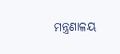ମନ୍ତ୍ରଣାଳୟ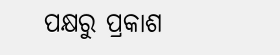ପକ୍ଷରୁ ପ୍ରକାଶ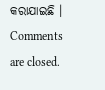କରାଯାଇଛି ।
Comments are closed.